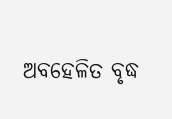ଅବହେଳିତ ବୃଦ୍ଧ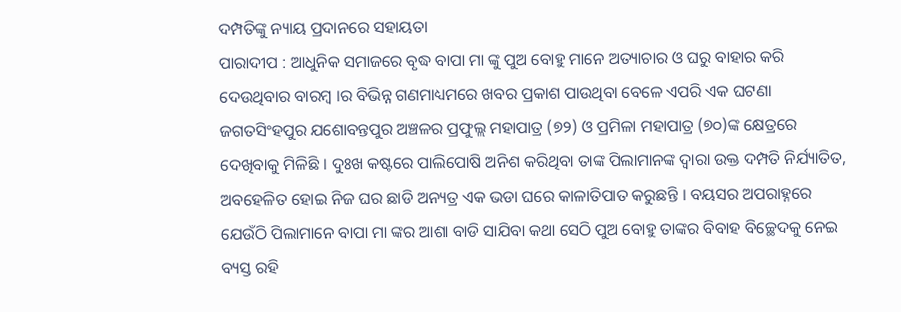ଦମ୍ପତିଙ୍କୁ ନ୍ୟାୟ ପ୍ରଦାନରେ ସହାୟତା
ପାରାଦୀପ : ଆଧୁନିକ ସମାଜରେ ବୃଦ୍ଧ ବାପା ମା ଙ୍କୁ ପୁଅ ବୋହୁ ମାନେ ଅତ୍ୟାଚାର ଓ ଘରୁ ବାହାର କରି ଦେଉଥିବାର ବାରମ୍ବ ।ର ବିଭିନ୍ନ ଗଣମାଧ୍ୟମରେ ଖବର ପ୍ରକାଶ ପାଉଥିବା ବେଳେ ଏପରି ଏକ ଘଟଣା ଜଗତସିଂହପୁର ଯଶୋବନ୍ତପୁର ଅଞ୍ଚଳର ପ୍ରଫୁଲ୍ଲ ମହାପାତ୍ର (୭୨) ଓ ପ୍ରମିଳା ମହାପାତ୍ର (୭୦)ଙ୍କ କ୍ଷେତ୍ରରେ ଦେଖିବାକୁ ମିଳିଛି । ଦୁଃଖ କଷ୍ଟରେ ପାଲିପୋଷି ଅନିଶ କରିଥିବା ତାଙ୍କ ପିଲାମାନଙ୍କ ଦ୍ୱାରା ଉକ୍ତ ଦମ୍ପତି ନିର୍ଯ୍ୟାତିତ, ଅବହେଳିତ ହୋଇ ନିଜ ଘର ଛାଡି ଅନ୍ୟତ୍ର ଏକ ଭଡା ଘରେ କାଳାତିପାତ କରୁଛନ୍ତି । ବୟସର ଅପରାହ୍ନରେ ଯେଉଁଠି ପିଲାମାନେ ବାପା ମା ଙ୍କର ଆଶା ବାଡି ସାଯିବା କଥା ସେଠି ପୁଅ ବୋହୁ ତାଙ୍କର ବିବାହ ବିଚ୍ଛେଦକୁ ନେଇ ବ୍ୟସ୍ତ ରହି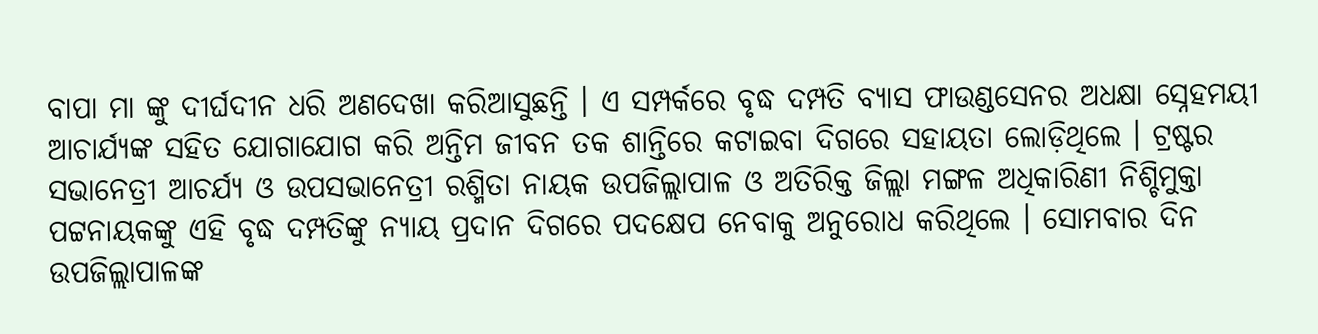ବାପା ମା ଙ୍କୁ ଦୀର୍ଘଦୀନ ଧରି ଅଣଦେଖା କରିଆସୁଛନ୍ତି । ଏ ସମ୍ପର୍କରେ ବୃଦ୍ଧ ଦମ୍ପତି ବ୍ୟାସ ଫାଉଣ୍ଡସେନର ଅଧକ୍ଷା ସ୍ନେହମୟୀ ଆଚାର୍ଯ୍ୟଙ୍କ ସହିତ ଯୋଗାଯୋଗ କରି ଅନ୍ତିମ ଜୀବନ ତକ ଶାନ୍ତିରେ କଟାଇବା ଦିଗରେ ସହାୟତା ଲୋଡ଼ିଥିଲେ । ଟ୍ରଷ୍ଟର ସଭାନେତ୍ରୀ ଆଚର୍ଯ୍ୟ ଓ ଉପସଭାନେତ୍ରୀ ରଶ୍ମିତା ନାୟକ ଉପଜିଲ୍ଲାପାଳ ଓ ଅତିରିକ୍ତ ଜିଲ୍ଲା ମଙ୍ଗଳ ଅଧିକାରିଣୀ ନିଶ୍ଚିମୁକ୍ତା ପଟ୍ଟନାୟକଙ୍କୁ ଏହି ବୃଦ୍ଧ ଦମ୍ପତିଙ୍କୁ ନ୍ୟାୟ ପ୍ରଦାନ ଦିଗରେ ପଦକ୍ଷେପ ନେବାକୁ ଅନୁରୋଧ କରିଥିଲେ । ସୋମବାର ଦିନ ଉପଜିଲ୍ଲାପାଳଙ୍କ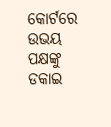କୋର୍ଟରେ ଉଭୟ ପକ୍ଷଙ୍କୁ ଡକାଇ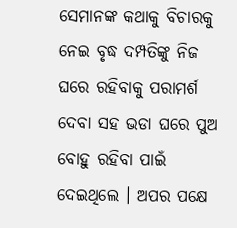ସେମାନଙ୍କ କଥାକୁ ବିଚାରକୁ ନେଇ ବୃଦ୍ଧ ଦମ୍ପତିଙ୍କୁ ନିଜ ଘରେ ରହିବାକୁ ପରାମର୍ଶ ଦେବା ସହ ଭଡା ଘରେ ପୁଅ ବୋହୁ ରହିବା ପାଇଁ ଦେଇଥିଲେ । ଅପର ପକ୍ଷେ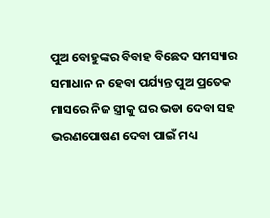ପୁଅ ବୋହୁଙ୍କର ବିବାହ ବିଛେଦ ସମସ୍ୟାର ସମାଧାନ ନ ହେବା ପର୍ଯ୍ୟନ୍ତ ପୁଅ ପ୍ରତେକ ମାସରେ ନିଜ ସ୍ତ୍ରୀକୁ ଘର ଭଡା ଦେବା ସହ ଭରଣପୋଷଣ ଦେବା ପାଇଁ ମଧ୍ୟ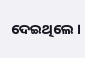ଦେଇଥିଲେ ।